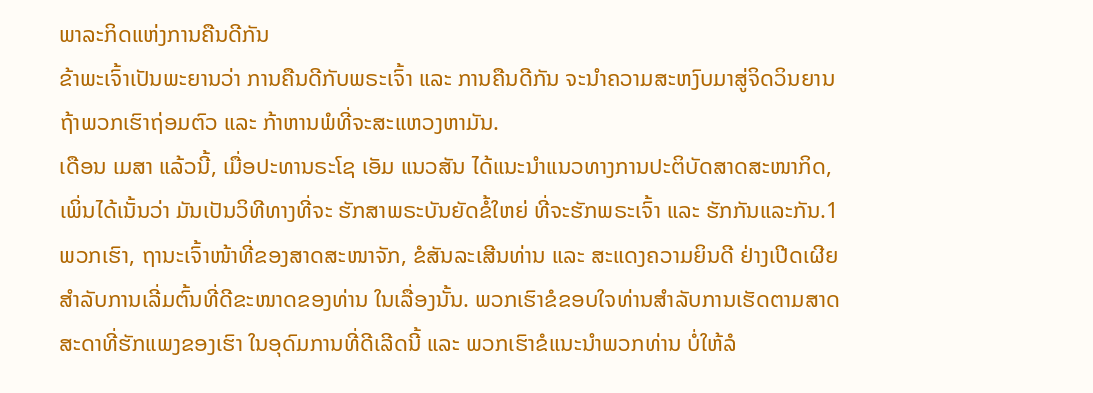ພາລະກິດແຫ່ງການຄືນດີກັນ
ຂ້າພະເຈົ້າເປັນພະຍານວ່າ ການຄືນດີກັບພຣະເຈົ້າ ແລະ ການຄືນດີກັນ ຈະນຳຄວາມສະຫງົບມາສູ່ຈິດວິນຍານ ຖ້າພວກເຮົາຖ່ອມຕົວ ແລະ ກ້າຫານພໍທີ່ຈະສະແຫວງຫາມັນ.
ເດືອນ ເມສາ ແລ້ວນີ້, ເມື່ອປະທານຣະໂຊ ເອັມ ແນວສັນ ໄດ້ແນະນຳແນວທາງການປະຕິບັດສາດສະໜາກິດ, ເພິ່ນໄດ້ເນັ້ນວ່າ ມັນເປັນວິທີທາງທີ່ຈະ ຮັກສາພຣະບັນຍັດຂໍ້ໃຫຍ່ ທີ່ຈະຮັກພຣະເຈົ້າ ແລະ ຮັກກັນແລະກັນ.1 ພວກເຮົາ, ຖານະເຈົ້າໜ້າທີ່ຂອງສາດສະໜາຈັກ, ຂໍສັນລະເສີນທ່ານ ແລະ ສະແດງຄວາມຍິນດີ ຢ່າງເປີດເຜີຍ ສຳລັບການເລີ່ມຕົ້ນທີ່ດີຂະໜາດຂອງທ່ານ ໃນເລື່ອງນັ້ນ. ພວກເຮົາຂໍຂອບໃຈທ່ານສຳລັບການເຮັດຕາມສາດສະດາທີ່ຮັກແພງຂອງເຮົາ ໃນອຸດົມການທີ່ດີເລີດນີ້ ແລະ ພວກເຮົາຂໍແນະນຳພວກທ່ານ ບໍ່ໃຫ້ລໍ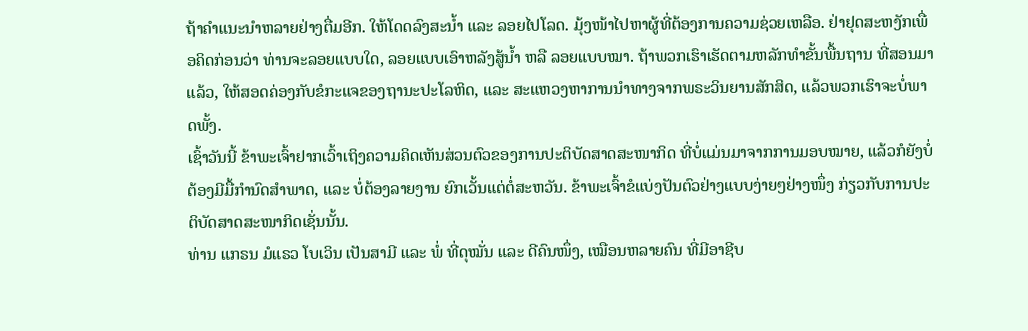ຖ້າຄຳແນະນຳຫລາຍຢ່າງຕື່ມອີກ. ໃຫ້ໂດດລົງສະນ້ຳ ແລະ ລອຍໄປໂລດ. ມຸ້ງໜ້າໄປຫາຜູ້ທີ່ຕ້ອງການຄວາມຊ່ວຍເຫລືອ. ຢ່າຢຸດສະຫງັກເພື່ອຄິດກ່ອນວ່າ ທ່ານຈະລອຍແບບໃດ, ລອຍແບບເອົາຫລັງສູ້ນ້ຳ ຫລື ລອຍແບບໝາ. ຖ້າພວກເຮົາເຮັດຕາມຫລັກທຳຂັ້ນພື້ນຖານ ທີ່ສອນມາແລ້ວ, ໃຫ້ສອດຄ່ອງກັບຂໍກະແຈຂອງຖານະປະໂລຫິດ, ແລະ ສະແຫວງຫາການນຳທາງຈາກພຣະວິນຍານສັກສິດ, ແລ້ວພວກເຮົາຈະບໍ່ພາດພັ້ງ.
ເຊົ້າວັນນີ້ ຂ້າພະເຈົ້າຢາກເວົ້າເຖິງຄວາມຄິດເຫັນສ່ວນຕົວຂອງການປະຕິບັດສາດສະໜາກິດ ທີ່ບໍ່ແມ່ນມາຈາກການມອບໝາຍ, ແລ້ວກໍຍັງບໍ່ຕ້ອງມີມື້ກຳນົດສຳພາດ, ແລະ ບໍ່ຕ້ອງລາຍງານ ຍົກເວັ້ນແຕ່ຕໍ່ສະຫວັນ. ຂ້າພະເຈົ້າຂໍແບ່ງປັນຕົວຢ່າງແບບງ່າຍໆຢ່າງໜຶ່ງ ກ່ຽວກັບການປະຕິບັດສາດສະໜາກິດເຊັ່ນນັ້ນ.
ທ່ານ ແກຣນ ມໍແຣວ ໂບເວິນ ເປັນສາມີ ແລະ ພໍ່ ທີ່ດຸໝັ່ນ ແລະ ດີຄົນໜຶ່ງ, ເໝືອນຫລາຍຄົນ ທີ່ມີອາຊີບ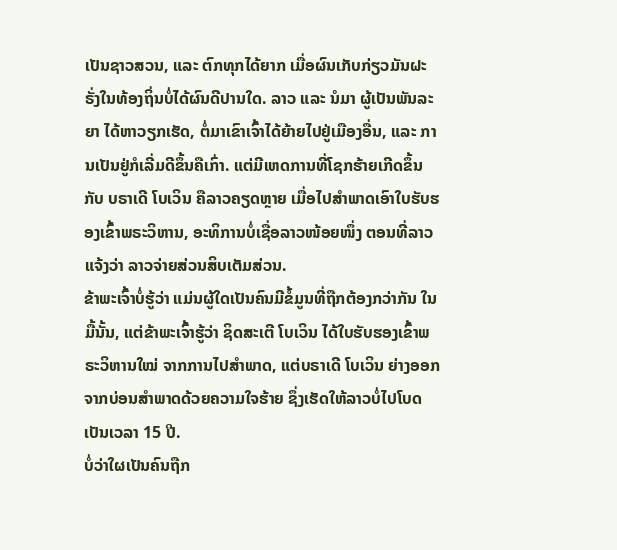ເປັນຊາວສວນ, ແລະ ຕົກທຸກໄດ້ຍາກ ເມື່ອຜົນເກັບກ່ຽວມັນຝະຣັ່ງໃນທ້ອງຖິ່ນບໍ່ໄດ້ຜົນດີປານໃດ. ລາວ ແລະ ນໍມາ ຜູ້ເປັນພັນລະຍາ ໄດ້ຫາວຽກເຮັດ, ຕໍ່ມາເຂົາເຈົ້າໄດ້ຍ້າຍໄປຢູ່ເມືອງອື່ນ, ແລະ ການເປັນຢູ່ກໍເລີ່ມດີຂຶ້ນຄືເກົ່າ. ແຕ່ມີເຫດການທີ່ໂຊກຮ້າຍເກີດຂຶ້ນກັບ ບຣາເດີ ໂບເວິນ ຄືລາວຄຽດຫຼາຍ ເມື່ອໄປສຳພາດເອົາໃບຮັບຮອງເຂົ້າພຣະວິຫານ, ອະທິການບໍ່ເຊື່ອລາວໜ້ອຍໜຶ່ງ ຕອນທີ່ລາວແຈ້ງວ່າ ລາວຈ່າຍສ່ວນສິບເຕັມສ່ວນ.
ຂ້າພະເຈົ້າບໍ່ຮູ້ວ່າ ແມ່ນຜູ້ໃດເປັນຄົນມີຂໍ້ມູນທີ່ຖືກຕ້ອງກວ່າກັນ ໃນມື້ນັ້ນ, ແຕ່ຂ້າພະເຈົ້າຮູ້ວ່າ ຊິດສະເຕີ ໂບເວິນ ໄດ້ໃບຮັບຮອງເຂົ້າພຣະວິຫານໃໝ່ ຈາກການໄປສຳພາດ, ແຕ່ບຣາເດີ ໂບເວິນ ຍ່າງອອກຈາກບ່ອນສຳພາດດ້ວຍຄວາມໃຈຮ້າຍ ຊຶ່ງເຮັດໃຫ້ລາວບໍ່ໄປໂບດເປັນເວລາ 15 ປີ.
ບໍ່ວ່າໃຜເປັນຄົນຖືກ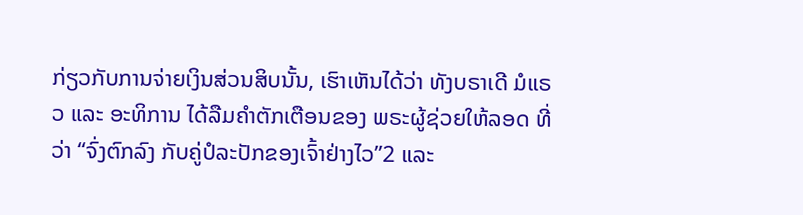ກ່ຽວກັບການຈ່າຍເງິນສ່ວນສິບນັ້ນ, ເຮົາເຫັນໄດ້ວ່າ ທັງບຣາເດີ ມໍແຣວ ແລະ ອະທິການ ໄດ້ລືມຄຳຕັກເຕືອນຂອງ ພຣະຜູ້ຊ່ວຍໃຫ້ລອດ ທີ່ວ່າ “ຈົ່ງຕົກລົງ ກັບຄູ່ປໍລະປັກຂອງເຈົ້າຢ່າງໄວ”2 ແລະ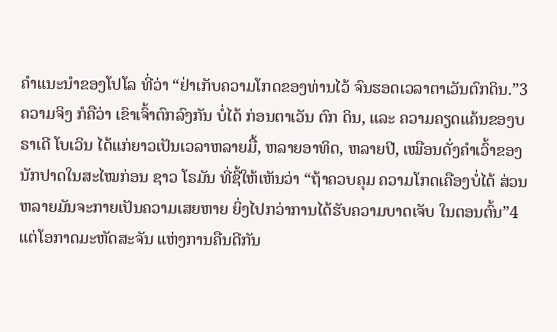ຄຳແນະນຳຂອງໂປໂລ ທີ່ວ່າ “ຢ່າເກັບຄວາມໂກດຂອງທ່ານໄວ້ ຈົນຮອດເວລາຕາເວັນຕົກດິນ.”3 ຄວາມຈິງ ກໍຄືວ່າ ເຂົາເຈົ້າຕົກລົງກັນ ບໍ່ໄດ້ ກ່ອນຕາເວັນ ຕົກ ດິນ, ແລະ ຄວາມຄຽດແຄ້ນຂອງບຣາເດີ ໂບເວິນ ໄດ້ແກ່ຍາວເປັນເວລາຫລາຍມື້, ຫລາຍອາທິດ, ຫລາຍປີ, ເໝືອນດັ່ງຄຳເວົ້າຂອງນັກປາດໃນສະໄໝກ່ອນ ຊາວ ໂຣມັນ ທີ່ຊີ້ໃຫ້ເຫັນວ່າ “ຖ້າຄວບຄຸມ ຄວາມໂກດເຄືອງບໍ່ໄດ້ ສ່ວນຫລາຍມັນຈະກາຍເປັນຄວາມເສຍຫາຍ ຍິ່ງໄປກວ່າການໄດ້ຮັບຄວາມບາດເຈັບ ໃນຕອນຕົ້ນ”4 ແຕ່ໂອກາດມະຫັດສະຈັນ ແຫ່ງການຄືນດີກັນ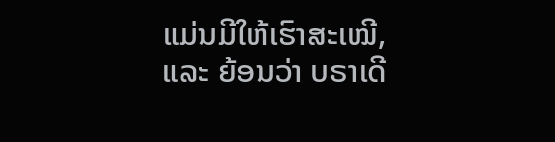ແມ່ນມີໃຫ້ເຮົາສະເໝີ, ແລະ ຍ້ອນວ່າ ບຣາເດີ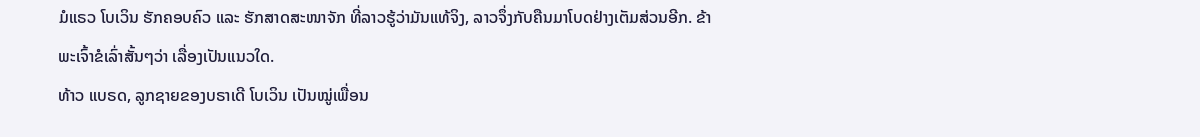ມໍແຣວ ໂບເວິນ ຮັກຄອບຄົວ ແລະ ຮັກສາດສະໜາຈັກ ທີ່ລາວຮູ້ວ່າມັນແທ້ຈິງ, ລາວຈຶ່ງກັບຄືນມາໂບດຢ່າງເຕັມສ່ວນອີກ. ຂ້າພະເຈົ້າຂໍເລົ່າສັ້ນໆວ່າ ເລື່ອງເປັນແນວໃດ.
ທ້າວ ແບຣດ, ລູກຊາຍຂອງບຣາເດີ ໂບເວິນ ເປັນໝູ່ເພື່ອນ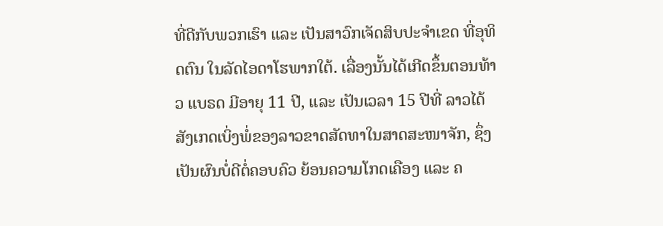ທີ່ດີກັບພວກເຮົາ ແລະ ເປັນສາວົກເຈັດສິບປະຈຳເຂດ ທີ່ອຸທິດຕົນ ໃນລັດໄອດາໂຮພາກໃຕ້. ເລື່ອງນັ້ນໄດ້ເກີດຂຶ້ນຕອນທ້າວ ແບຣດ ມີອາຍຸ 11 ປີ, ແລະ ເປັນເວລາ 15 ປີທີ່ ລາວໄດ້ສັງເກດເບິ່ງພໍ່ຂອງລາວຂາດສັດທາໃນສາດສະໜາຈັກ, ຊຶ່ງເປັນຜົນບໍ່ດີຕໍ່ຄອບຄົວ ຍ້ອນຄວາມໂກດເຄືອງ ແລະ ຄ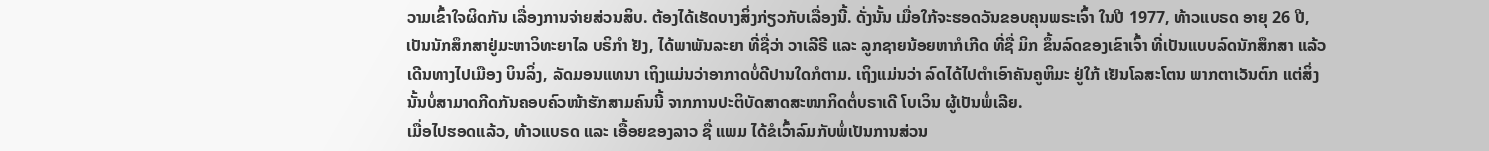ວາມເຂົ້າໃຈຜິດກັນ ເລື່ອງການຈ່າຍສ່ວນສິບ. ຕ້ອງໄດ້ເຮັດບາງສິ່ງກ່ຽວກັບເລື່ອງນີ້. ດັ່ງນັ້ນ ເມື່ອໃກ້ຈະຮອດວັນຂອບຄຸນພຣະເຈົ້າ ໃນປີ 1977, ທ້າວແບຣດ ອາຍຸ 26 ປີ, ເປັນນັກສຶກສາຢູ່ມະຫາວິທະຍາໄລ ບຣິກຳ ຢັງ, ໄດ້ພາພັນລະຍາ ທີ່ຊື່ວ່າ ວາເລີຣີ ແລະ ລູກຊາຍນ້ອຍຫາກໍເກີດ ທີ່ຊື່ ມິກ ຂຶ້ນລົດຂອງເຂົາເຈົ້າ ທີ່ເປັນແບບລົດນັກສຶກສາ ແລ້ວເດີນທາງໄປເມືອງ ບິນລິ່ງ, ລັດມອນແທນາ ເຖິງແມ່ນວ່າອາກາດບໍ່ດີປານໃດກໍຕາມ. ເຖິງແມ່ນວ່າ ລົດໄດ້ໄປຕຳເອົາຄັນຄູຫິມະ ຢູ່ໃກ້ ເຢັນໂລສະໂຕນ ພາກຕາເວັນຕົກ ແຕ່ສິ່ງນັ້ນບໍ່ສາມາດກີດກັນຄອບຄົວໜ້າຮັກສາມຄົນນີ້ ຈາກການປະຕິບັດສາດສະໜາກິດຕໍ່ບຣາເດີ ໂບເວິນ ຜູ້ເປັນພໍ່ເລີຍ.
ເມື່ອໄປຮອດແລ້ວ, ທ້າວແບຣດ ແລະ ເອື້ອຍຂອງລາວ ຊື່ ແພມ ໄດ້ຂໍເວົ້າລົມກັບພໍ່ເປັນການສ່ວນ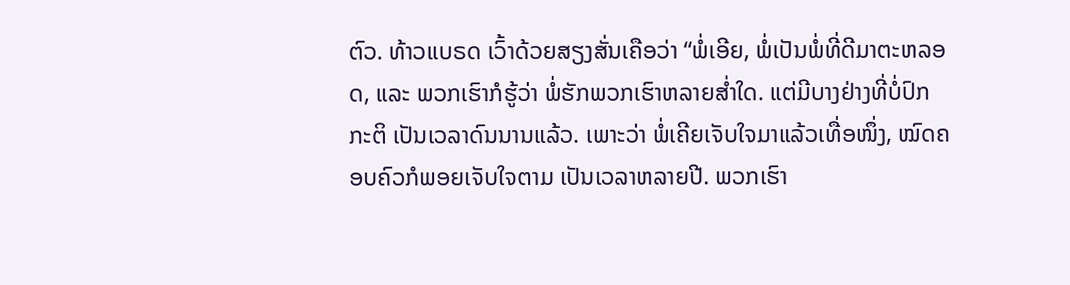ຕົວ. ທ້າວແບຣດ ເວົ້າດ້ວຍສຽງສັ່ນເຄືອວ່າ “ພໍ່ເອີຍ, ພໍ່ເປັນພໍ່ທີ່ດີມາຕະຫລອດ, ແລະ ພວກເຮົາກໍຮູ້ວ່າ ພໍ່ຮັກພວກເຮົາຫລາຍສ່ຳໃດ. ແຕ່ມີບາງຢ່າງທີ່ບໍ່ປົກກະຕິ ເປັນເວລາດົນນານແລ້ວ. ເພາະວ່າ ພໍ່ເຄີຍເຈັບໃຈມາແລ້ວເທື່ອໜຶ່ງ, ໝົດຄອບຄົວກໍພອຍເຈັບໃຈຕາມ ເປັນເວລາຫລາຍປີ. ພວກເຮົາ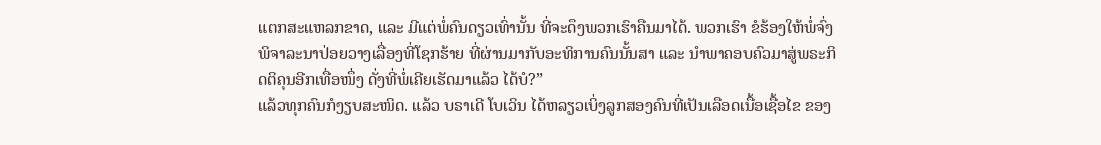ແຕກສະແຫລກຂາດ, ແລະ ມີແຕ່ພໍ່ຄົນດຽວເທົ່ານັ້ນ ທີ່ຈະດຶງພວກເຮົາຄືນມາໄດ້. ພວກເຮົາ ຂໍຮ້ອງໃຫ້ພໍ່ຈົ່ງພິຈາລະນາປ່ອຍວາງເລື່ອງທີ່ໂຊກຮ້າຍ ທີ່ຜ່ານມາກັບອະທິການຄົນນັ້ນສາ ແລະ ນຳພາຄອບຄົວມາສູ່ພຣະກິດຕິຄຸນອີກເທື່ອໜຶ່ງ ດັ່ງທີ່ພໍ່ເຄີຍເຮັດມາແລ້ວ ໄດ້ບໍ?”
ແລ້ວທຸກຄົນກໍງຽບສະໜິດ. ແລ້ວ ບຣາເດີ ໂບເວິນ ໄດ້ຫລຽວເບິ່ງລູກສອງຄົນທີ່ເປັນເລືອດເນື້ອເຊື້ອໄຂ ຂອງ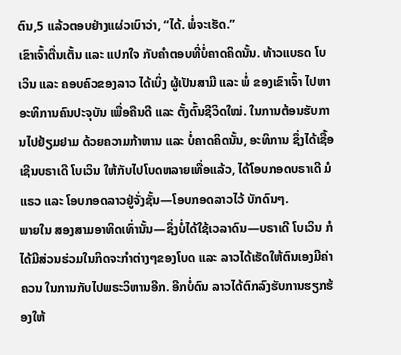ຕົນ,5 ແລ້ວຕອບຢ່າງແຜ່ວເບົາວ່າ, “ໄດ້. ພໍ່ຈະເຮັດ.”
ເຂົາເຈົ້າຕື່ນເຕັ້ນ ແລະ ແປກໃຈ ກັບຄຳຕອບທີ່ບໍ່ຄາດຄິດນັ້ນ. ທ້າວແບຣດ ໂບເວິນ ແລະ ຄອບຄົວຂອງລາວ ໄດ້ເບິ່ງ ຜູ້ເປັນສາມີ ແລະ ພໍ່ ຂອງເຂົາເຈົ້າ ໄປຫາອະທິການຄົນປະຈຸບັນ ເພື່ອຄືນດີ ແລະ ຕັ້ງຕົ້ນຊີວິດໃໝ່. ໃນການຕ້ອນຮັບການໄປຢ້ຽມຢາມ ດ້ວຍຄວາມກ້າຫານ ແລະ ບໍ່ຄາດຄິດນັ້ນ, ອະທິການ ຊຶ່ງໄດ້ເຊື້ອເຊີນບຣາເດີ ໂບເວິນ ໃຫ້ກັບໄປໂບດຫລາຍເທື່ອແລ້ວ, ໄດ້ໂອບກອດບຣາເດີ ມໍແຣວ ແລະ ໂອບກອດລາວຢູ່ຈັ່ງຊັ້ນ—ໂອບກອດລາວໄວ້ ບັກດົນໆ.
ພາຍໃນ ສອງສາມອາທິດເທົ່ານັ້ນ—ຊຶ່ງບໍ່ໄດ້ໃຊ້ເວລາດົນ—ບຣາເດີ ໂບເວິນ ກໍໄດ້ມີສ່ວນຮ່ວມໃນກິດຈະກຳຕ່າງໆຂອງໂບດ ແລະ ລາວໄດ້ເຮັດໃຫ້ຕົນເອງມີຄ່າຄວນ ໃນການກັບໄປພຣະວິຫານອີກ. ອີກບໍ່ດົນ ລາວໄດ້ຕົກລົງຮັບການຮຽກຮ້ອງໃຫ້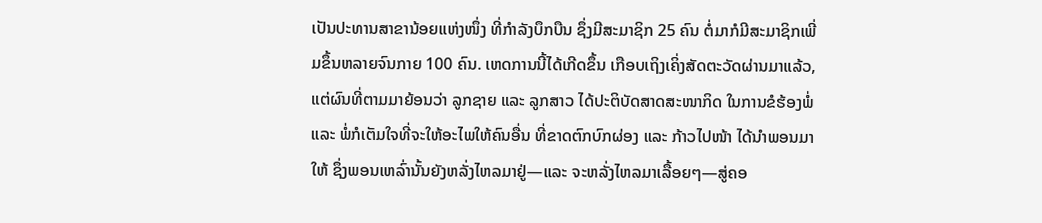ເປັນປະທານສາຂານ້ອຍແຫ່ງໜຶ່ງ ທີ່ກຳລັງບຶກບືນ ຊຶ່ງມີສະມາຊິກ 25 ຄົນ ຕໍ່ມາກໍມີສະມາຊິກເພີ່ມຂຶ້ນຫລາຍຈົນກາຍ 100 ຄົນ. ເຫດການນີ້ໄດ້ເກີດຂຶ້ນ ເກືອບເຖິງເຄິ່ງສັດຕະວັດຜ່ານມາແລ້ວ, ແຕ່ຜົນທີ່ຕາມມາຍ້ອນວ່າ ລູກຊາຍ ແລະ ລູກສາວ ໄດ້ປະຕິບັດສາດສະໜາກິດ ໃນການຂໍຮ້ອງພໍ່ ແລະ ພໍ່ກໍເຕັມໃຈທີ່ຈະໃຫ້ອະໄພໃຫ້ຄົນອື່ນ ທີ່ຂາດຕົກບົກຜ່ອງ ແລະ ກ້າວໄປໜ້າ ໄດ້ນຳພອນມາໃຫ້ ຊຶ່ງພອນເຫລົ່ານັ້ນຍັງຫລັ່ງໄຫລມາຢູ່—ແລະ ຈະຫລັ່ງໄຫລມາເລື້ອຍໆ—ສູ່ຄອ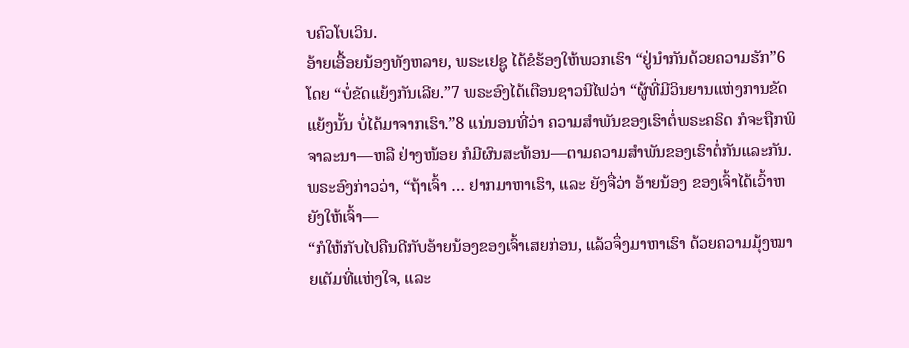ບຄົວໂບເວິນ.
ອ້າຍເອື້ອຍນ້ອງທັງຫລາຍ, ພຣະເຢຊູ ໄດ້ຂໍຮ້ອງໃຫ້ພວກເຮົາ “ຢູ່ນຳກັນດ້ວຍຄວາມຮັກ”6 ໂດຍ “ບໍ່ຂັດແຍ້ງກັນເລີຍ.”7 ພຣະອົງໄດ້ເຕືອນຊາວນີໄຟວ່າ “ຜູ້ທີ່ມີວິນຍານແຫ່ງການຂັດແຍ້ງນັ້ນ ບໍ່ໄດ້ມາຈາກເຮົາ.”8 ແນ່ນອນທີ່ວ່າ ຄວາມສຳພັນຂອງເຮົາຕໍ່ພຣະຄຣິດ ກໍຈະຖືກພິຈາລະນາ—ຫລື ຢ່າງໜ້ອຍ ກໍມີຜົນສະທ້ອນ—ຕາມຄວາມສຳພັນຂອງເຮົາຕໍ່ກັນແລະກັນ.
ພຣະອົງກ່າວວ່າ, “ຖ້າເຈົ້າ … ຢາກມາຫາເຮົາ, ແລະ ຍັງຈື່ວ່າ ອ້າຍນ້ອງ ຂອງເຈົ້າໄດ້ເວົ້າຫຍັງໃຫ້ເຈົ້າ—
“ກໍໃຫ້ກັບໄປຄືນດີກັບອ້າຍນ້ອງຂອງເຈົ້າເສຍກ່ອນ, ແລ້ວຈຶ່ງມາຫາເຮົາ ດ້ວຍຄວາມມຸ້ງໝາຍເຕັມທີ່ແຫ່ງໃຈ, ແລະ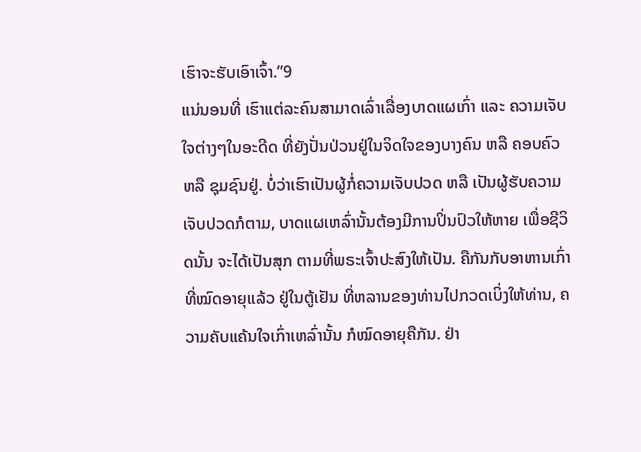ເຮົາຈະຮັບເອົາເຈົ້າ.”9
ແນ່ນອນທີ່ ເຮົາແຕ່ລະຄົນສາມາດເລົ່າເລື່ອງບາດແຜເກົ່າ ແລະ ຄວາມເຈັບໃຈຕ່າງໆໃນອະດີດ ທີ່ຍັງປັ່ນປ່ວນຢູ່ໃນຈິດໃຈຂອງບາງຄົນ ຫລື ຄອບຄົວ ຫລື ຊຸມຊົນຢູ່. ບໍ່ວ່າເຮົາເປັນຜູ້ກໍ່ຄວາມເຈັບປວດ ຫລື ເປັນຜູ້ຮັບຄວາມເຈັບປວດກໍຕາມ, ບາດແຜເຫລົ່ານັ້ນຕ້ອງມີການປິ່ນປົວໃຫ້ຫາຍ ເພື່ອຊີວິດນັ້ນ ຈະໄດ້ເປັນສຸກ ຕາມທີ່ພຣະເຈົ້າປະສົງໃຫ້ເປັນ. ຄືກັນກັບອາຫານເກົ່າທີ່ໝົດອາຍຸແລ້ວ ຢູ່ໃນຕູ້ເຢັນ ທີ່ຫລານຂອງທ່ານໄປກວດເບິ່ງໃຫ້ທ່ານ, ຄວາມຄັບແຄ້ນໃຈເກົ່າເຫລົ່ານັ້ນ ກໍໝົດອາຍຸຄືກັນ. ຢ່າ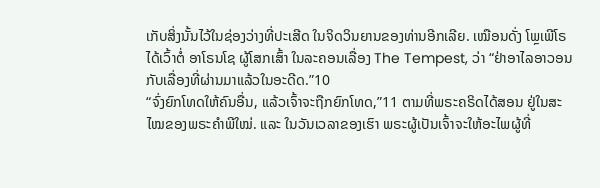ເກັບສິ່ງນັ້ນໄວ້ໃນຊ່ອງວ່າງທີ່ປະເສີດ ໃນຈິດວິນຍານຂອງທ່ານອີກເລີຍ. ເໝືອນດັ່ງ ໂພຼເພີໂຣ ໄດ້ເວົ້າຕໍ່ ອາໂຣນໂຊ ຜູ້ໂສກເສົ້າ ໃນລະຄອນເລື່ອງ The Tempest, ວ່າ “ຢ່າອາໄລອາວອນກັບເລື່ອງທີ່ຜ່ານມາແລ້ວໃນອະດີດ.”10
“ຈົ່ງຍົກໂທດໃຫ້ຄົນອື່ນ, ແລ້ວເຈົ້າຈະຖືກຍົກໂທດ,”11 ຕາມທີ່ພຣະຄຣິດໄດ້ສອນ ຢູ່ໃນສະໄໝຂອງພຣະຄຳພີໃໝ່. ແລະ ໃນວັນເວລາຂອງເຮົາ ພຣະຜູ້ເປັນເຈົ້າຈະໃຫ້ອະໄພຜູ້ທີ່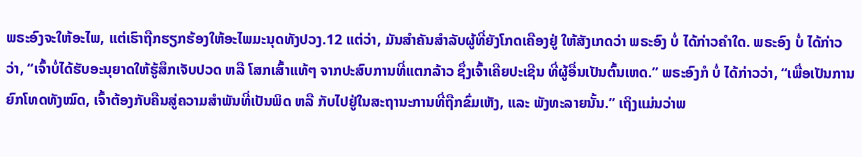ພຣະອົງຈະໃຫ້ອະໄພ, ແຕ່ເຮົາຖືກຮຽກຮ້ອງໃຫ້ອະໄພມະນຸດທັງປວງ.12 ແຕ່ວ່າ, ມັນສຳຄັນສຳລັບຜູ້ທີ່ຍັງໂກດເຄືອງຢູ່ ໃຫ້ສັງເກດວ່າ ພຣະອົງ ບໍ່ ໄດ້ກ່າວຄຳໃດ. ພຣະອົງ ບໍ່ ໄດ້ກ່າວວ່າ, “ເຈົ້າບໍ່ໄດ້ຮັບອະນຸຍາດໃຫ້ຮູ້ສຶກເຈັບປວດ ຫລື ໂສກເສົ້າແທ້ໆ ຈາກປະສົບການທີ່ແຕກລ້າວ ຊຶ່ງເຈົ້າເຄີຍປະເຊີນ ທີ່ຜູ້ອື່ນເປັນຕົ້ນເຫດ.” ພຣະອົງກໍ ບໍ່ ໄດ້ກ່າວວ່າ, “ເພື່ອເປັນການຍົກໂທດທັງໝົດ, ເຈົ້າຕ້ອງກັບຄືນສູ່ຄວາມສຳພັນທີ່ເປັນພິດ ຫລື ກັບໄປຢູ່ໃນສະຖານະການທີ່ຖືກຂົ່ມເຫັງ, ແລະ ພັງທະລາຍນັ້ນ.” ເຖິງແມ່ນວ່າພ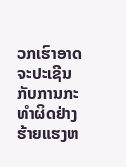ວກເຮົາອາດຈະປະເຊີນກັບການກະທຳຜິດຢ່າງຮ້າຍແຮງຫ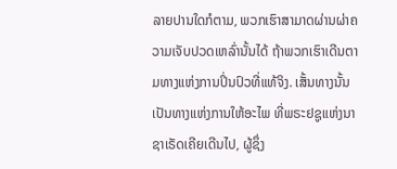ລາຍປານໃດກໍຕາມ, ພວກເຮົາສາມາດຜ່ານຜ່າຄວາມເຈັບປວດເຫລົ່ານັ້ນໄດ້ ຖ້າພວກເຮົາເດີນຕາມທາງແຫ່ງການປິ່ນປົວທີ່ແທ້ຈິງ. ເສັ້ນທາງນັ້ນ ເປັນທາງແຫ່ງການໃຫ້ອະໄພ ທີ່ພຣະຢຊູແຫ່ງນາຊາເຣັດເຄີຍເດີນໄປ, ຜູ້ຊຶ່ງ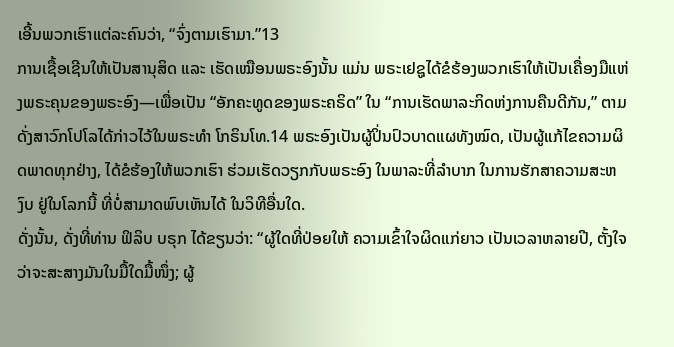ເອີ້ນພວກເຮົາແຕ່ລະຄົນວ່າ, “ຈົ່ງຕາມເຮົາມາ.”13
ການເຊື້ອເຊີນໃຫ້ເປັນສານຸສິດ ແລະ ເຮັດເໝືອນພຣະອົງນັ້ນ ແມ່ນ ພຣະເຢຊູໄດ້ຂໍຮ້ອງພວກເຮົາໃຫ້ເປັນເຄື່ອງມືແຫ່ງພຣະຄຸນຂອງພຣະອົງ—ເພື່ອເປັນ “ອັກຄະທູດຂອງພຣະຄຣິດ” ໃນ “ການເຮັດພາລະກິດຫ່ງການຄືນດີກັນ,” ຕາມດັ່ງສາວົກໂປໂລໄດ້ກ່າວໄວ້ໃນພຣະທຳ ໂກຣິນໂທ.14 ພຣະອົງເປັນຜູ້ປິ່ນປົວບາດແຜທັງໝົດ, ເປັນຜູ້ແກ້ໄຂຄວາມຜິດພາດທຸກຢ່າງ, ໄດ້ຂໍຮ້ອງໃຫ້ພວກເຮົາ ຮ່ວມເຮັດວຽກກັບພຣະອົງ ໃນພາລະທີ່ລຳບາກ ໃນການຮັກສາຄວາມສະຫງົບ ຢູ່ໃນໂລກນີ້ ທີ່ບໍ່ສາມາດພົບເຫັນໄດ້ ໃນວິທີອື່ນໃດ.
ດັ່ງນັ້ນ, ດັ່ງທີ່ທ່ານ ຟິລິບ ບຣຸກ ໄດ້ຂຽນວ່າ: “ຜູ້ໃດທີ່ປ່ອຍໃຫ້ ຄວາມເຂົ້າໃຈຜິດແກ່ຍາວ ເປັນເວລາຫລາຍປີ, ຕັ້ງໃຈວ່າຈະສະສາງມັນໃນມື້ໃດມື້ໜຶ່ງ; ຜູ້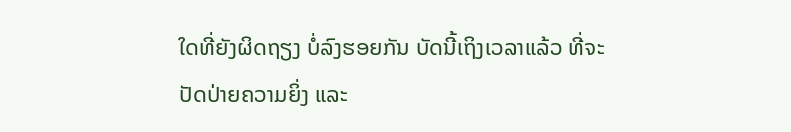ໃດທີ່ຍັງຜິດຖຽງ ບໍ່ລົງຮອຍກັນ ບັດນີ້ເຖິງເວລາແລ້ວ ທີ່ຈະປັດປ່າຍຄວາມຍິ່ງ ແລະ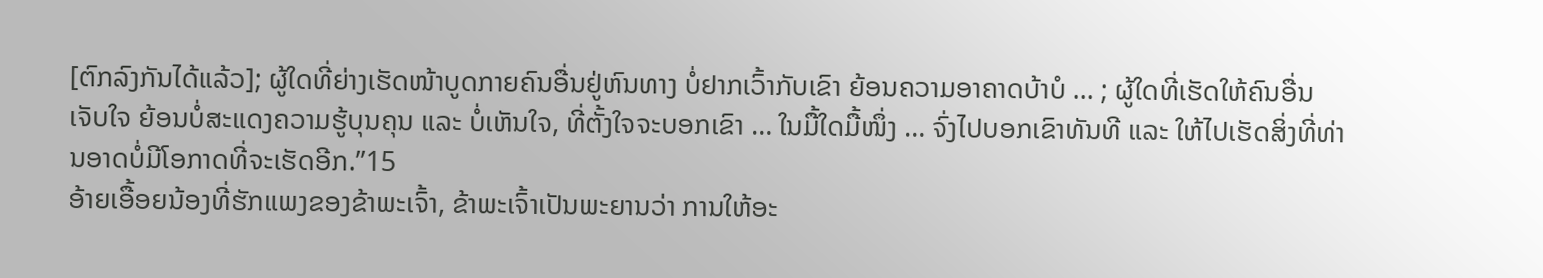[ຕົກລົງກັນໄດ້ແລ້ວ]; ຜູ້ໃດທີ່ຍ່າງເຮັດໜ້າບູດກາຍຄົນອື່ນຢູ່ຫົນທາງ ບໍ່ຢາກເວົ້າກັບເຂົາ ຍ້ອນຄວາມອາຄາດບ້າບໍ … ; ຜູ້ໃດທີ່ເຮັດໃຫ້ຄົນອື່ນເຈັບໃຈ ຍ້ອນບໍ່ສະແດງຄວາມຮູ້ບຸນຄຸນ ແລະ ບໍ່ເຫັນໃຈ, ທີ່ຕັ້ງໃຈຈະບອກເຂົາ … ໃນມື້ໃດມື້ໜຶ່ງ … ຈົ່ງໄປບອກເຂົາທັນທີ ແລະ ໃຫ້ໄປເຮັດສິ່ງທີ່ທ່ານອາດບໍ່ມີໂອກາດທີ່ຈະເຮັດອີກ.”15
ອ້າຍເອື້ອຍນ້ອງທີ່ຮັກແພງຂອງຂ້າພະເຈົ້າ, ຂ້າພະເຈົ້າເປັນພະຍານວ່າ ການໃຫ້ອະ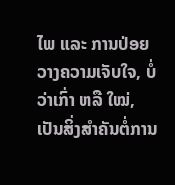ໄພ ແລະ ການປ່ອຍວາງຄວາມເຈັບໃຈ, ບໍ່ວ່າເກົ່າ ຫລື ໃໝ່, ເປັນສິ່ງສຳຄັນຕໍ່ການ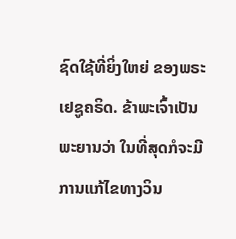ຊົດໃຊ້ທີ່ຍິ່ງໃຫຍ່ ຂອງພຣະເຢຊູຄຣິດ. ຂ້າພະເຈົ້າເປັນພະຍານວ່າ ໃນທີ່ສຸດກໍຈະມີການແກ້ໄຂທາງວິນ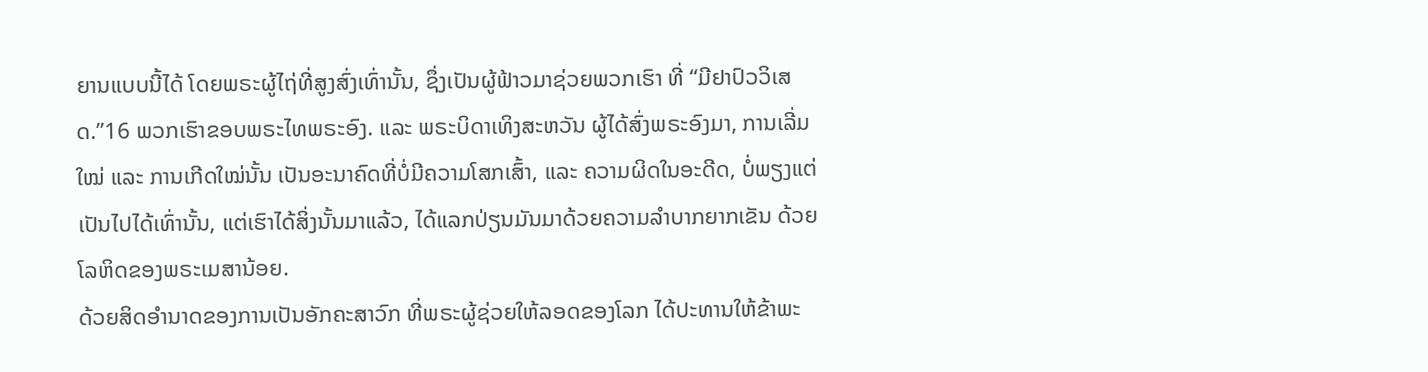ຍານແບບນີ້ໄດ້ ໂດຍພຣະຜູ້ໄຖ່ທີ່ສູງສົ່ງເທົ່ານັ້ນ, ຊຶ່ງເປັນຜູ້ຟ້າວມາຊ່ວຍພວກເຮົາ ທີ່ “ມີຢາປົວວິເສດ.”16 ພວກເຮົາຂອບພຣະໄທພຣະອົງ. ແລະ ພຣະບິດາເທິງສະຫວັນ ຜູ້ໄດ້ສົ່ງພຣະອົງມາ, ການເລີ່ມໃໝ່ ແລະ ການເກີດໃໝ່ນັ້ນ ເປັນອະນາຄົດທີ່ບໍ່ມີຄວາມໂສກເສົ້າ, ແລະ ຄວາມຜິດໃນອະດີດ, ບໍ່ພຽງແຕ່ເປັນໄປໄດ້ເທົ່ານັ້ນ, ແຕ່ເຮົາໄດ້ສິ່ງນັ້ນມາແລ້ວ, ໄດ້ແລກປ່ຽນມັນມາດ້ວຍຄວາມລຳບາກຍາກເຂັນ ດ້ວຍໂລຫິດຂອງພຣະເມສານ້ອຍ.
ດ້ວຍສິດອຳນາດຂອງການເປັນອັກຄະສາວົກ ທີ່ພຣະຜູ້ຊ່ວຍໃຫ້ລອດຂອງໂລກ ໄດ້ປະທານໃຫ້ຂ້າພະ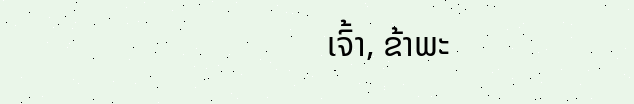ເຈົ້າ, ຂ້າພະ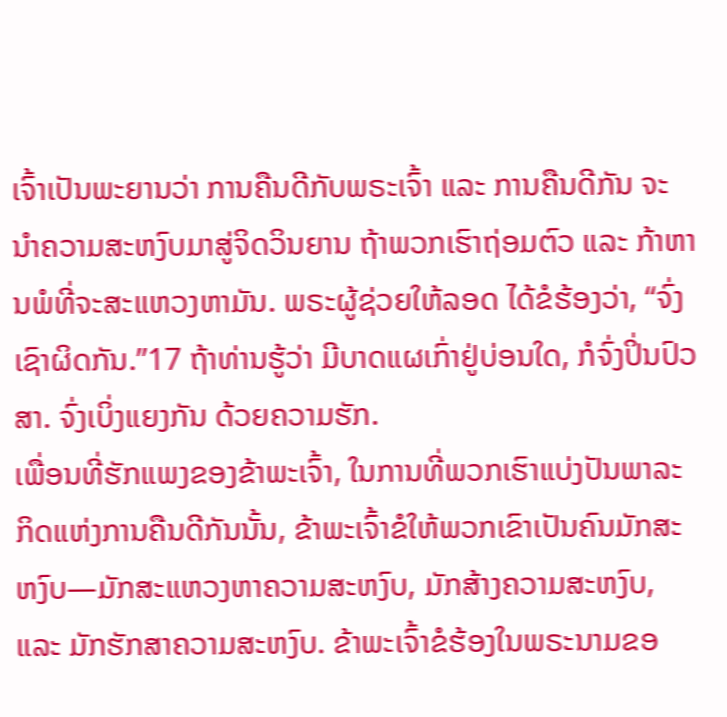ເຈົ້າເປັນພະຍານວ່າ ການຄືນດີກັບພຣະເຈົ້າ ແລະ ການຄືນດີກັນ ຈະນຳຄວາມສະຫງົບມາສູ່ຈິດວິນຍານ ຖ້າພວກເຮົາຖ່ອມຕົວ ແລະ ກ້າຫານພໍທີ່ຈະສະແຫວງຫາມັນ. ພຣະຜູ້ຊ່ວຍໃຫ້ລອດ ໄດ້ຂໍຮ້ອງວ່າ, “ຈົ່ງເຊົາຜິດກັນ.”17 ຖ້າທ່ານຮູ້ວ່າ ມີບາດແຜເກົ່າຢູ່ບ່ອນໃດ, ກໍຈົ່ງປິ່ນປົວສາ. ຈົ່ງເບິ່ງແຍງກັນ ດ້ວຍຄວາມຮັກ.
ເພື່ອນທີ່ຮັກແພງຂອງຂ້າພະເຈົ້າ, ໃນການທີ່ພວກເຮົາແບ່ງປັນພາລະກິດແຫ່ງການຄືນດີກັນນັ້ນ, ຂ້າພະເຈົ້າຂໍໃຫ້ພວກເຂົາເປັນຄົນມັກສະຫງົບ—ມັກສະແຫວງຫາຄວາມສະຫງົບ, ມັກສ້າງຄວາມສະຫງົບ, ແລະ ມັກຮັກສາຄວາມສະຫງົບ. ຂ້າພະເຈົ້າຂໍຮ້ອງໃນພຣະນາມຂອ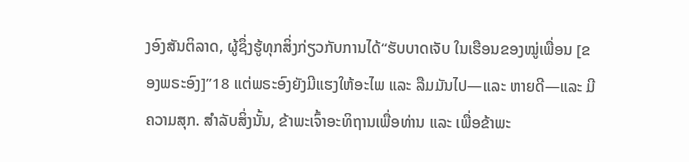ງອົງສັນຕິລາດ, ຜູ້ຊຶ່ງຮູ້ທຸກສິ່ງກ່ຽວກັບການໄດ້“ຮັບບາດເຈັບ ໃນເຮືອນຂອງໝູ່ເພື່ອນ [ຂອງພຣະອົງ]”18 ແຕ່ພຣະອົງຍັງມີແຮງໃຫ້ອະໄພ ແລະ ລືມມັນໄປ—ແລະ ຫາຍດີ—ແລະ ມີຄວາມສຸກ. ສຳລັບສິ່ງນັ້ນ, ຂ້າພະເຈົ້າອະທິຖານເພື່ອທ່ານ ແລະ ເພື່ອຂ້າພະ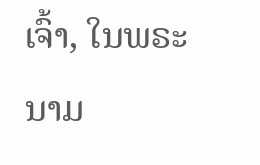ເຈົ້າ, ໃນພຣະນາມ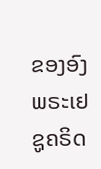ຂອງອົງພຣະເຢຊູຄຣິດ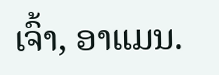ເຈົ້າ, ອາແມນ.